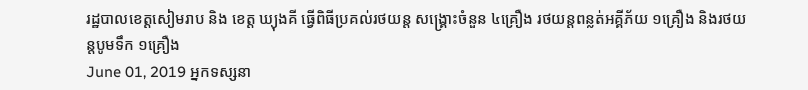រដ្ឋបាលខេត្តសៀមរាប និង ខេត្ត ឃ្យុងគី ធ្វើពិធីប្រគល់រថយន្ត សង្គ្រោះចំនួន ៤គ្រឿង រថយន្តពន្លត់អគ្គីភ័យ ១គ្រឿង និងរថយន្តបូមទឹក ១គ្រឿង
June 01, 2019 អ្នកទស្សនា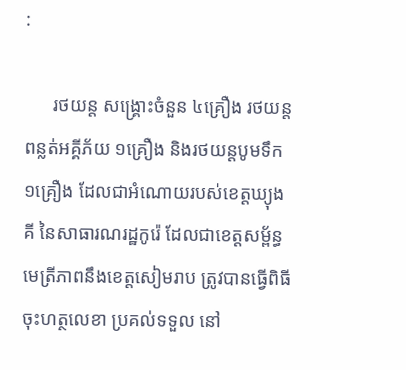:

      រថយន្ត សង្គ្រោះចំនួន ៤គ្រឿង រថយន្តពន្លត់អគ្គីភ័យ ១គ្រឿង និងរថយន្តបូមទឹក ១គ្រឿង ដែលជាអំណោយរបស់ខេត្តឃ្យុងគី នៃសាធារណរដ្ឋកូរ៉េ ដែលជាខេត្តសម្ព័ន្ធមេត្រីភាពនឹងខេត្តសៀមរាប ត្រូវបានធ្វើពិធីចុះហត្ថលេខា ប្រគល់ទទួល នៅ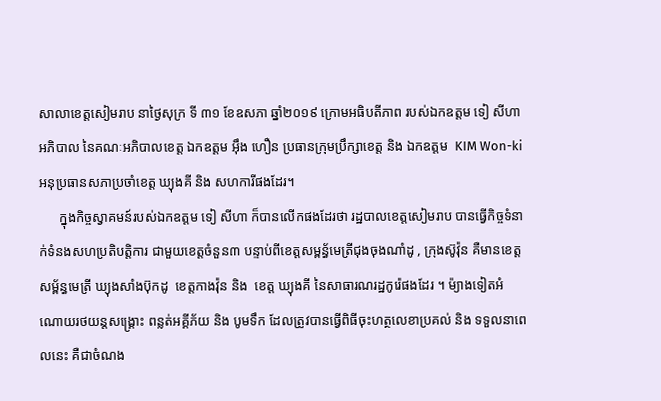សាលាខេត្តសៀមរាប នាថ្ងៃសុក្រ ទី ៣១ ខែឧសភា ឆ្នាំ២០១៩ ក្រោមអធិបតីភាព របស់ឯកឧត្តម ទៀ សីហា អភិបាល នៃគណៈអភិបាលខេត្ត ឯកឧត្តម អ៊ឹង ហឿន ប្រធានក្រុមប្រឹក្សាខេត្ត និង ឯកឧត្តម  KIM Won-ki អនុប្រធានសភាប្រចាំខេត្ត ឃ្យុងគី និង សហការីផងដែរ។
      ក្នុងកិច្ចស្វាគមន៍របស់ឯកឧត្តម ទៀ សីហា ក៏បានលើកផងដែរថា រដ្ឋបាលខេត្តសៀមរាប បានធ្វើកិច្ចទំនាក់ទំនងសហប្រតិបត្តិការ ជាមួយខេត្តចំនួន៣ បន្ទាប់ពីខេត្តសម្ពន្ធ័មេត្រីជុងចុងណាំដូ , ក្រុងស៊ូវ៉ុន គឺមានខេត្តសម្ព័ន្ធមេត្រី ឃ្យុងសាំងប៊ុកដូ  ខេត្តកាងវ៉ុន និង  ខេត្ត ឃ្យុងគី នៃសាធារណរដ្ឋកូរ៉េផងដែរ ។ ម៉្យាងទៀតអំណោយរថយន្តសង្រ្គោះ ពន្លត់អគ្គីភ័យ និង បូមទឹក ដែលត្រូវបានធ្វើពិធីចុះហត្ថលេខាប្រគល់ និង ទទួលនាពេលនេះ គឺជាចំណង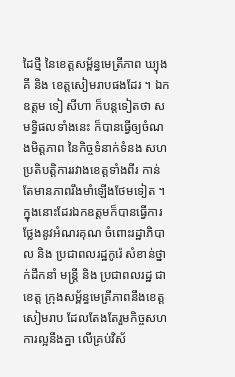ដៃថ្មី នៃខេត្តសម្ព័ន្ធមេត្រីភាព ឃ្យុងគី និង ខេត្តសៀមរាបផងដែរ ។ ឯកឧត្តម ទៀ សីហា ក៏បន្តទៀតថា សមទ្ធិផលទាំងនេះ ក៏បានធ្វើឲ្យចំណងមិត្តភាព នៃកិច្ចទំនាក់ទំនង សហប្រតិបត្តិការរវាងខេត្តទាំងពីរ កាន់តែមានភាពរឹងមាំឡើងថែមទៀត ។ ក្នុងនោះដែរឯកឧត្តមក៏បានធ្វើការថ្លែងនូវអំណរគុណ ចំពោះរដ្ឋាភិបាល និង ប្រជាពលរដ្ឋកូរ៉េ សំខាន់ថ្នាក់ដឹកនាំ មន្ត្រី និង ប្រជាពលរដ្ឋ ជាខេត្ត ក្រុងសម្ព័ន្ធមេត្រីភាពនឹងខេត្តសៀមរាប ដែលតែងតែរួមកិច្ចសហការល្អនឹងគ្នា លើគ្រប់វិស័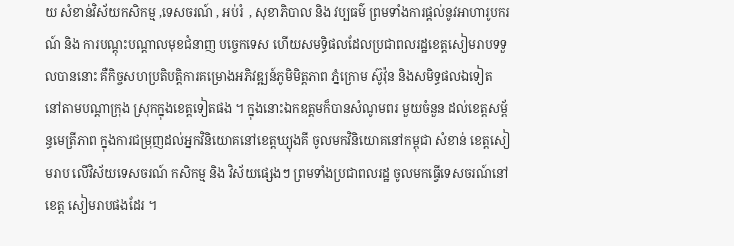យ សំខាន់វិស័យកសិកម្ម ,ទេសចរណ៍ , អប់រំ  , សុខាភិបាល និង វប្បធម៌ ព្រមទាំងការផ្តល់នូវអាហារូបករណ៍ និង ការបណ្តុះបណ្តាលមុខជំនាញ បច្ចេកទេស ហើយសមទ្ធិផលដែលប្រជាពលរដ្ឋខេត្តសៀមរាបទទួលបាននោះ គឺកិច្ចសហប្រតិបត្តិការគម្រោងអភិវឌ្ឍន៍ភូមិមិត្តភាព ភ្នំក្រោម ស៊ូវ៉ុន និងសមិទ្ធផលឯទៀត នៅតាមបណ្តាក្រុង ស្រុកក្នុងខេត្តទៀតផង ។ ក្នុងនោះឯកឧត្តមក៏បានសំណូមពរ មួយចំនួន ដល់ខេត្តសម្ព័ន្ធមេត្រីភាព ក្នុងការជម្រុញដល់អ្នកវិនិយោគនៅខេត្តឃ្យុងគី ចូលមកវិនិយោគនៅកម្ពុជា សំខាន់ ខេត្តសៀមរាប លើវិស័យទេសចរណ៍ កសិកម្ម និង វិស័យផ្សេងៗ ព្រមទាំងប្រជាពលរដ្ឋ ចូលមកធ្វើទេសចរណ៍នៅខេត្ត សៀមរាបផងដែរ ។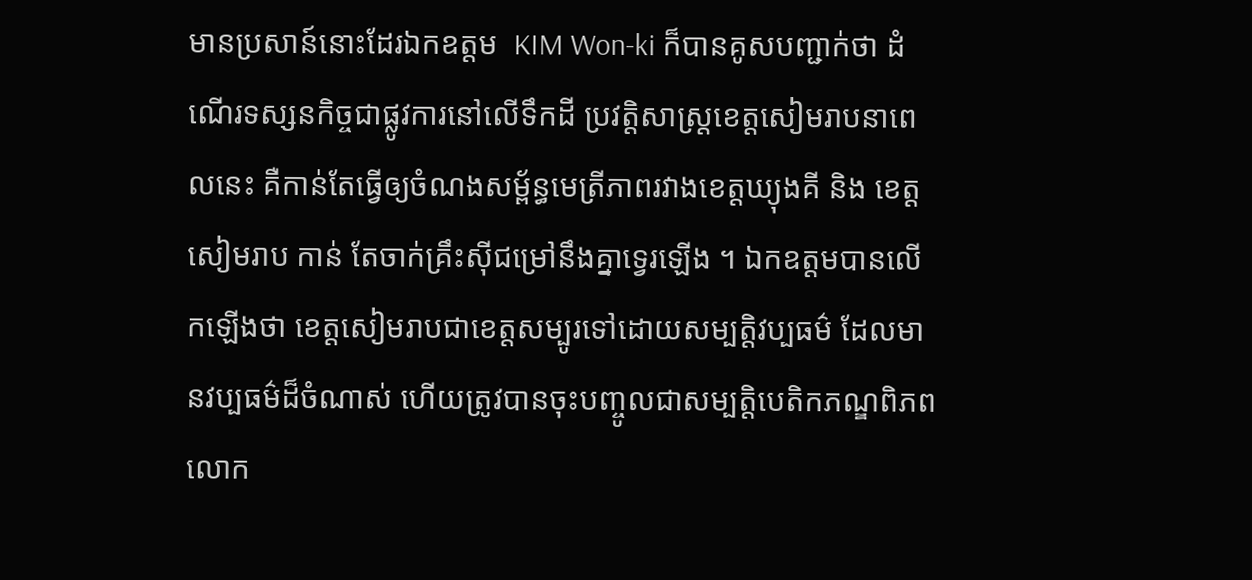មានប្រសាន៍នោះដែរឯកឧត្តម  KIM Won-ki ក៏បានគូសបញ្ជាក់ថា ដំណើរទស្សនកិច្ចជាផ្លូវការនៅលើទឹកដី ប្រវត្តិសាស្ត្រខេត្តសៀមរាបនាពេលនេះ គឺកាន់តែធ្វើឲ្យចំណងសម្ព័ន្ធមេត្រីភាពរវាងខេត្តឃ្យុងគី និង ខេត្តសៀមរាប កាន់ តែចាក់គ្រឹះស៊ីជម្រៅនឹងគ្នាទ្វេរឡើង ។ ឯកឧត្តមបានលើកឡើងថា ខេត្តសៀមរាបជាខេត្តសម្បូរទៅដោយសម្បត្តិវប្បធម៌ ដែលមានវប្បធម៌ដ៏ចំណាស់ ហើយត្រូវបានចុះបញ្ចូលជាសម្បត្តិបេតិកភណ្ឌពិភពលោក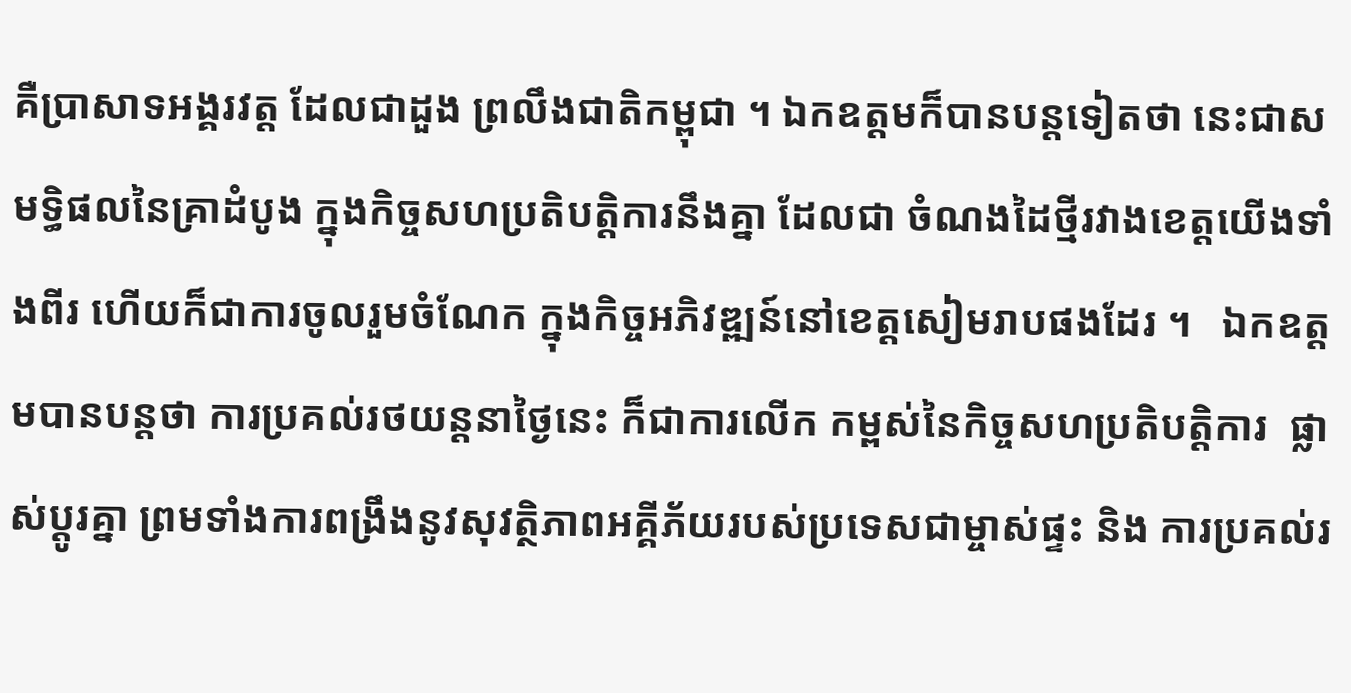គឺប្រាសាទអង្គរវត្ត ដែលជាដួង ព្រលឹងជាតិកម្ពុជា ។ ឯកឧត្តមក៏បានបន្តទៀតថា នេះជាសមទ្ធិផលនៃគ្រាដំបូង ក្នុងកិច្ចសហប្រតិបត្តិការនឹងគ្នា ដែលជា ចំណងដៃថ្មីរវាងខេត្តយើងទាំងពីរ ហើយក៏ជាការចូលរួមចំណែក ក្នុងកិច្ចអភិវឌ្ឍន៍នៅខេត្តសៀមរាបផងដែរ ។   ឯកឧត្តមបានបន្តថា ការប្រគល់រថយន្តនាថ្ងៃនេះ ក៏ជាការលើក កម្ពស់នៃកិច្ចសហប្រតិបត្តិការ  ផ្លាស់ប្តូរគ្នា ព្រមទាំងការពង្រឹងនូវសុវត្ថិភាពអគ្គីភ័យរបស់ប្រទេសជាម្ចាស់ផ្ទះ និង ការប្រគល់រ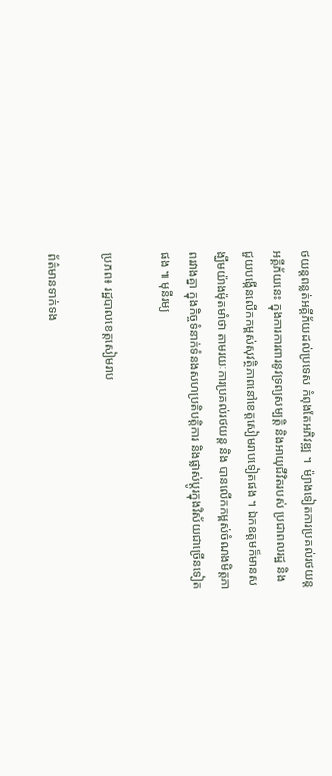ថយន្តពន្លត់អគ្គីភ័យដល់ប្រទេស កំពុងតែអភិវឌ្ឍ ។  ម៉្យាងទៀតការប្រគល់រថយន្តអគ្គីភ័យនេះ ក្នុងការការពារនូវទ្រព្យសម្បត្តិ និងអាយុជីវិតរបស់ ប្រជាពលរដ្ឋ និង ជួយបង្កើនលើកកម្ពស់សុវត្ថិភាពនៅខេត្តសៀមរាបទៀតផង ។ ឯកឧត្តមក៏មានសង្ឃឹមយ៉ាងម៉ុតមាំថា តាមរយៈការប្រគល់រថយន្ត និង បានលើកកម្ពស់ចំណងមិត្តភាពរវាងគ្នា ក្នុងកិច្ចទំនាក់ទំនងសហប្រតិបត្តិការ និងផ្លាស់ប្តូរក្នុងវិស័យជាច្រើនទៀតផង ៕ មុនីរម្យ

ប្រភព៖ រដ្ឋបាលខេត្តសៀមរាប

ព័ត៌មានទាក់ទង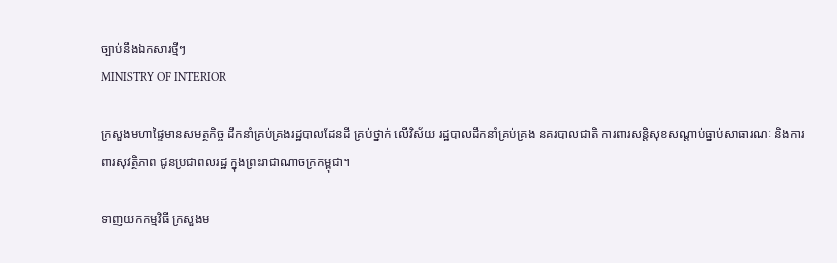ច្បាប់នឹងឯកសារថ្មីៗ
MINISTRY OF INTERIOR

ក្រសួងមហាផ្ទៃមានសមត្ថកិច្ច ដឹកនាំគ្រប់គ្រងរដ្ឋបាលដែនដី គ្រប់ថ្នាក់ លើវិស័យ រដ្ឋបាលដឹកនាំគ្រប់គ្រង នគរបាលជាតិ ការពារសន្តិសុខសណ្តាប់ធ្នាប់សាធារណៈ និងការពារសុវត្ថិភាព ជូនប្រជាពលរដ្ឋ ក្នុងព្រះរាជាណាចក្រកម្ពុជា។

ទាញយកកម្មវិធី ក្រសួងម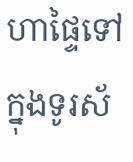ហាផ្ទៃទៅក្នុងទូរស័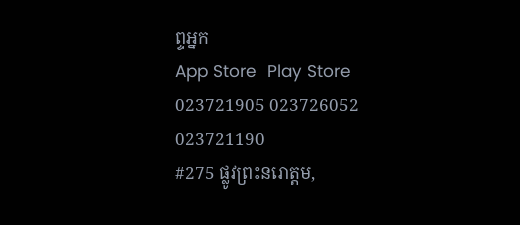ព្ទអ្នក
App Store  Play Store
023721905 023726052 023721190
#275 ផ្លូវព្រះនរោត្តម,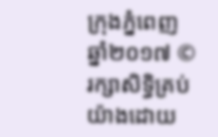ក្រុងភ្នំពេញ
ឆ្នាំ២០១៧ © រក្សាសិទ្ធិគ្រប់យ៉ាងដោយ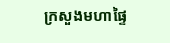ក្រសួងមហាផ្ទៃ